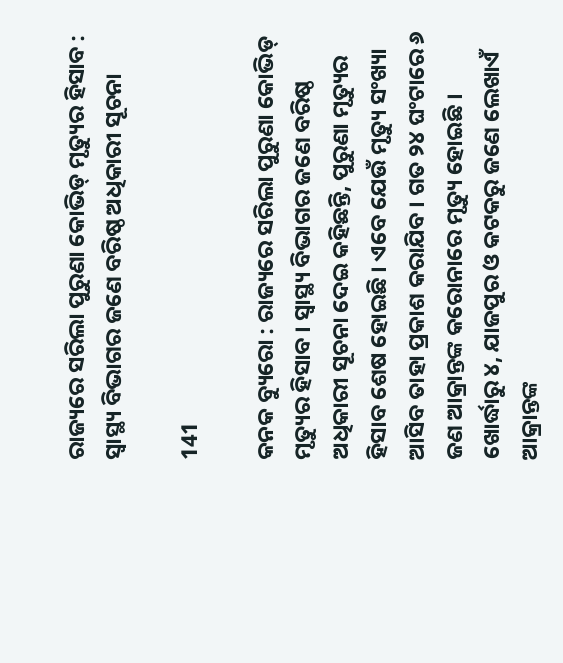ରାଜ୍ୟରେ ସରିଲା ପୁରୁଣା କୋଭିଡ୍ ମୃତ୍ୟୁର ହିସାବ : ସ୍ୱାସ୍ଥ୍ୟ ବିଭାଗର ଜଣେ ବରିଷ୍ଠ ଅଧିକାରୀ ସୂଚନା

141

କନକ ବ୍ୟୁରୋ : ରାଜ୍ୟରେ ସରିଲା ପୁରୁଣା କୋଭିଡ୍ ମୃତ୍ୟୁର ହିସାବ । ସ୍ୱାସ୍ଥ୍ୟ ବିଭାଗର ଜଣେ ବରିଷ୍ଠ ଅଧିକାରୀ ସୂଚନା ଦେଇ କହିଛନ୍ତି, ପୁରୁଣା ମୃତ୍ୟୁର ହିସାବ ଶେଷ ହୋଇଛି । ଏବେ ଯେଉଁ ମୃତ୍ୟୁ ସଂଖ୍ୟା ଆସିବ ତାହା ପ୍ରକାଶ କରାଯିବ । ଗତ ୨୪ ଘଂଟାରେ ୬ ଜଣ ଆକ୍ରାନ୍ତଙ୍କ କରୋନାରେ ମୃତ୍ୟୁ ହୋଇଛି । ଖୋର୍ଦ୍ଧାରୁ ୪, ଯାଜପୁର ଓ କଟକରୁ ଜଣେ ଲେଖାଏଁ ଆକ୍ରାନ୍ତଙ୍କ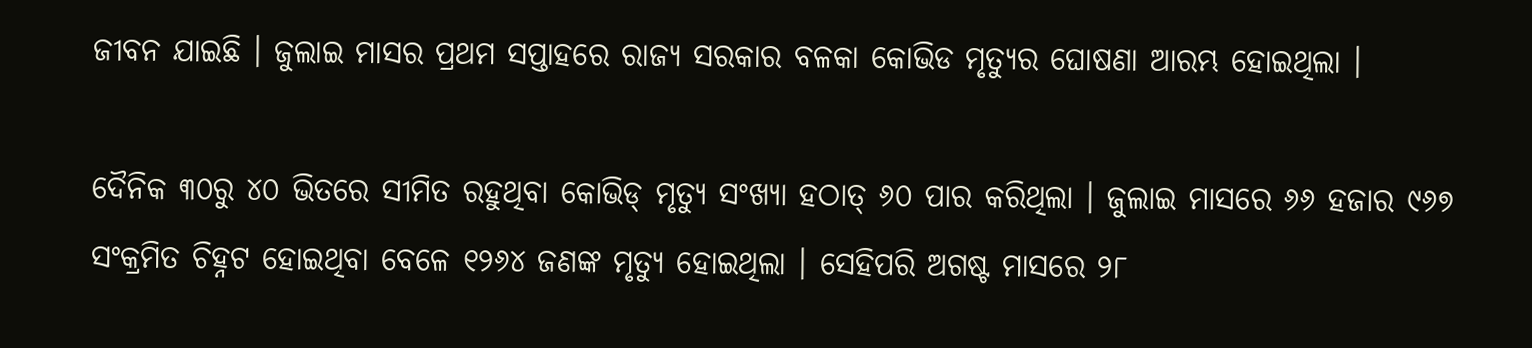ଜୀବନ ଯାଇଛି । ଜୁଲାଇ ମାସର ପ୍ରଥମ ସପ୍ତାହରେ ରାଜ୍ୟ ସରକାର ବଳକା କୋଭିଡ ମୃତ୍ୟୁର ଘୋଷଣା ଆରମ୍ଭ ହୋଇଥିଲା ।

ଦୈନିକ ୩୦ରୁ ୪୦ ଭିତରେ ସୀମିତ ରହୁଥିବା କୋଭିଡ୍ ମୃତ୍ୟୁ ସଂଖ୍ୟା ହଠାତ୍ ୬୦ ପାର କରିଥିଲା । ଜୁଲାଇ ମାସରେ ୬୬ ହଜାର ୯୬୭ ସଂକ୍ରମିତ ଚିହ୍ନଟ ହୋଇଥିବା ବେଳେ ୧୨୬୪ ଜଣଙ୍କ ମୃତ୍ୟୁ ହୋଇଥିଲା । ସେହିପରି ଅଗଷ୍ଟ ମାସରେ ୨୮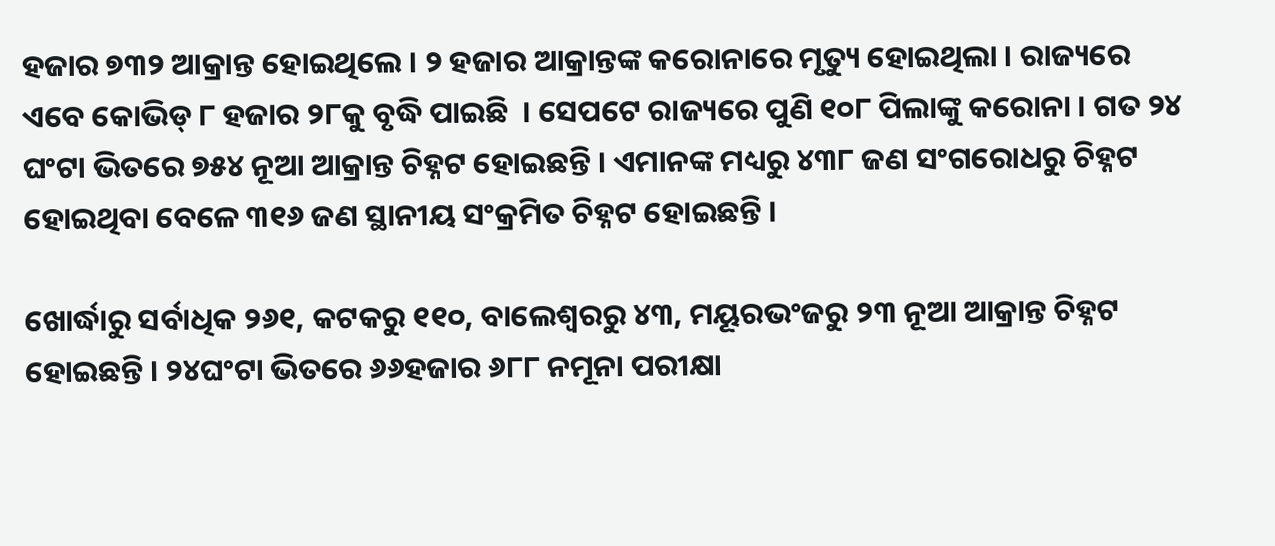ହଜାର ୭୩୨ ଆକ୍ରାନ୍ତ ହୋଇଥିଲେ । ୨ ହଜାର ଆକ୍ରାନ୍ତଙ୍କ କରୋନାରେ ମୃତ୍ୟୁ ହୋଇଥିଲା । ରାଜ୍ୟରେ ଏବେ କୋଭିଡ୍ ୮ ହଜାର ୨୮କୁ ବୃଦ୍ଧି ପାଇଛି  । ସେପଟେ ରାଜ୍ୟରେ ପୁଣି ୧୦୮ ପିଲାଙ୍କୁ କରୋନା । ଗତ ୨୪ ଘଂଟା ଭିତରେ ୭୫୪ ନୂଆ ଆକ୍ରାନ୍ତ ଚିହ୍ନଟ ହୋଇଛନ୍ତି । ଏମାନଙ୍କ ମଧ୍ୟରୁ ୪୩୮ ଜଣ ସଂଗରୋଧରୁ ଚିହ୍ନଟ ହୋଇଥିବା ବେଳେ ୩୧୬ ଜଣ ସ୍ଥାନୀୟ ସଂକ୍ରମିତ ଚିହ୍ନଟ ହୋଇଛନ୍ତି ।

ଖୋର୍ଦ୍ଧାରୁ ସର୍ବାଧିକ ୨୬୧, କଟକରୁ ୧୧୦, ବାଲେଶ୍ୱରରୁ ୪୩, ମୟୂରଭଂଜରୁ ୨୩ ନୂଆ ଆକ୍ରାନ୍ତ ଚିହ୍ନଟ ହୋଇଛନ୍ତି । ୨୪ଘଂଟା ଭିତରେ ୬୬ହଜାର ୬୮୮ ନମୂନା ପରୀକ୍ଷା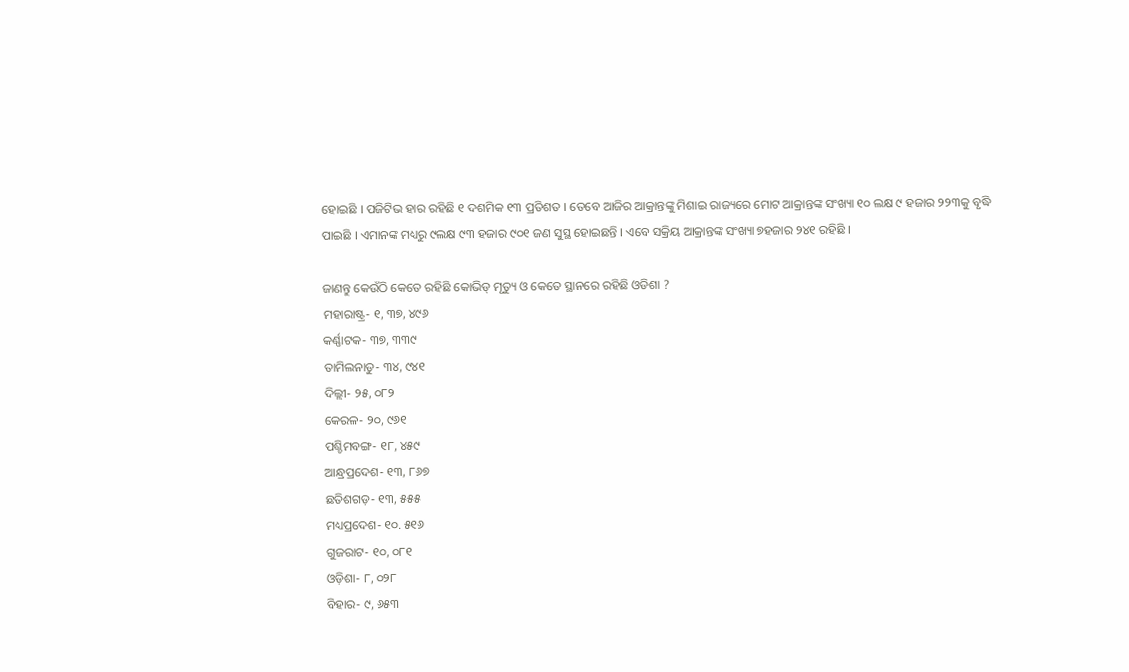ହୋଇଛି । ପଜିଟିଭ ହାର ରହିଛି ୧ ଦଶମିକ ୧୩ ପ୍ରତିଶତ । ତେବେ ଆଜିର ଆକ୍ରାନ୍ତଙ୍କୁ ମିଶାଇ ରାଜ୍ୟରେ ମୋଟ ଆକ୍ରାନ୍ତଙ୍କ ସଂଖ୍ୟା ୧୦ ଲକ୍ଷ ୯ ହଜାର ୨୨୩କୁ ବୃଦ୍ଧି ପାଇଛି । ଏମାନଙ୍କ ମଧ୍ୟରୁ ୯ଲକ୍ଷ ୯୩ ହଜାର ୯୦୧ ଜଣ ସୁସ୍ଥ ହୋଇଛନ୍ତି । ଏବେ ସକ୍ରିୟ ଆକ୍ରାନ୍ତଙ୍କ ସଂଖ୍ୟା ୭ହଜାର ୨୪୧ ରହିଛି ।

ଜାଣନ୍ତୁ କେଉଁଠି କେତେ ରହିଛି କୋଭିଡ୍ ମୃତ୍ୟୁ ଓ କେତେ ସ୍ଥାନରେ ରହିଛି ଓଡିଶା ?
ମହାରାଷ୍ଟ୍ର- ୧, ୩୭, ୪୯୬
କର୍ଣ୍ଣାଟକ- ୩୭, ୩୩୯
ତାମିଲନାଡୁ- ୩୪, ୯୪୧
ଦିଲ୍ଲୀ- ୨୫, ୦୮୨
କେରଳ- ୨୦, ୯୬୧
ପଶ୍ଚିମବଙ୍ଗ- ୧୮, ୪୫୯
ଆନ୍ଧ୍ରପ୍ରଦେଶ- ୧୩, ୮୬୭
ଛତିଶଗଡ଼- ୧୩, ୫୫୫
ମଧ୍ୟପ୍ରଦେଶ- ୧୦. ୫୧୬
ଗୁଜରାଟ- ୧୦, ୦୮୧
ଓଡ଼ିଶା- ୮, ୦୨୮
ବିହାର- ୯, ୬୫୩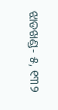ଝାଡଖଣ୍ଡ- ୫, ୧୩୨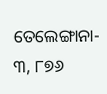ତେଲେଙ୍ଗାନା- ୩, ୮୭୬